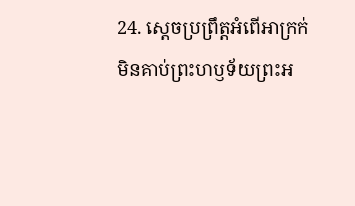24. ស្ដេចប្រព្រឹត្តអំពើអាក្រក់ មិនគាប់ព្រះហឫទ័យព្រះអ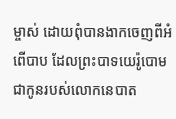ម្ចាស់ ដោយពុំបានងាកចេញពីអំពើបាប ដែលព្រះបាទយេរ៉ូបោម ជាកូនរបស់លោកនេបាត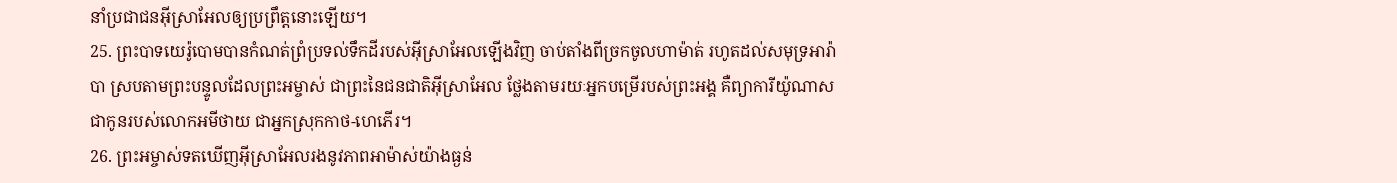នាំប្រជាជនអ៊ីស្រាអែលឲ្យប្រព្រឹត្តនោះឡើយ។
25. ព្រះបាទយេរ៉ូបោមបានកំណត់ព្រំប្រទល់ទឹកដីរបស់អ៊ីស្រាអែលឡើងវិញ ចាប់តាំងពីច្រកចូលហាម៉ាត់ រហូតដល់សមុទ្រអារ៉ាបា ស្របតាមព្រះបន្ទូលដែលព្រះអម្ចាស់ ជាព្រះនៃជនជាតិអ៊ីស្រាអែល ថ្លែងតាមរយៈអ្នកបម្រើរបស់ព្រះអង្គ គឺព្យាការីយ៉ូណាស ជាកូនរបស់លោកអមីថាយ ជាអ្នកស្រុកកាថ-ហេភើរ។
26. ព្រះអម្ចាស់ទតឃើញអ៊ីស្រាអែលរងនូវភាពអាម៉ាស់យ៉ាងធ្ងន់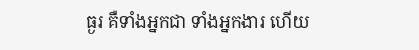ធ្ងរ គឺទាំងអ្នកជា ទាំងអ្នកងារ ហើយ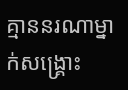គ្មាននរណាម្នាក់សង្គ្រោះ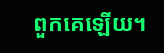ពួកគេឡើយ។